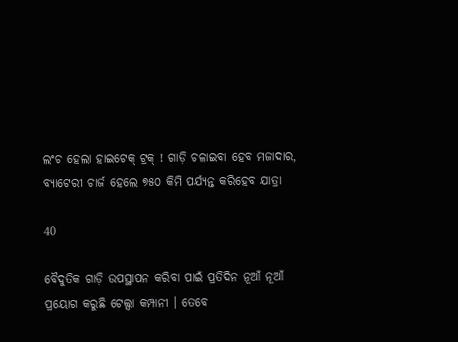ଲଂଚ ହେଲା ହାଇଟେକ୍ ଟ୍ରକ୍ ! ଗାଡ଼ି ଚଳାଇବା ହେବ ମଜାଦାର, ବ୍ୟାଟେରୀ ଚାର୍ଜ ହେଲେ ୭୫୦ କିମି ପର୍ଯ୍ୟନ୍ତ କରିହେବ ଯାତ୍ରା

40

ବୈଦୁତିକ ଗାଡ଼ି ଉପସ୍ଥାପନ କରିବା ପାଇଁ ପ୍ରତିଦିନ ନୂଆଁ ନୂଆଁ ପ୍ରୟୋଗ କରୁଛି ଟେଲ୍ସା କମ୍ପାନୀ । ତେବେ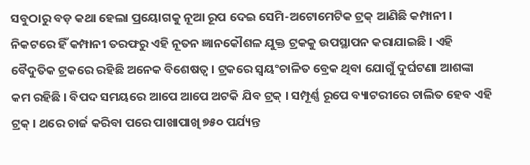ସବୁଠାରୁ ବଡ଼ କଥା ହେଲା ପ୍ରୟୋଗକୁ ନୂଆ ରୂପ ଦେଇ ସେମି-ଅଟୋମେଟିକ ଟ୍ରକ୍ ଆଣିଛି କମ୍ପାନୀ । ନିକଟରେ ହିଁ କମ୍ପାନୀ ତରଫରୁ ଏହି ନୂତନ ଜ୍ଞାନକୌଶଳ ଯୁକ୍ତ ଟ୍ରକକୁ ଉପସ୍ଥାପନ କରାଯାଇଛି । ଏହି ବୈଦୁତିକ ଟ୍ରକରେ ରହିଛି ଅନେକ ବିଶେଷତ୍ୱ । ଟ୍ରକରେ ସ୍ୱୟଂଚାଳିତ ବ୍ରେକ ଥିବା ଯୋଗୁଁ ଦୁର୍ଘଟଣା ଆଶଙ୍କା କମ ରହିଛି । ବିପଦ ସମୟରେ ଆପେ ଆପେ ଅଟକି ଯିବ ଟ୍ରକ୍ । ସମ୍ପୂର୍ଣ୍ଣ ରୂପେ ବ୍ୟାଟରୀରେ ଚାଲିତ ହେବ ଏହି ଟ୍ରକ୍ । ଥରେ ଚାର୍ଜ କରିବା ପରେ ପାଖାପାଖି ୭୫୦ ପର୍ଯ୍ୟନ୍ତ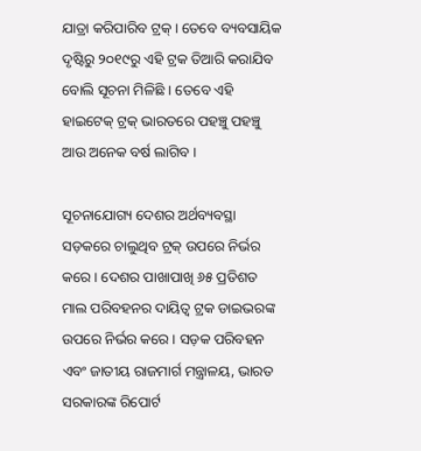ଯାତ୍ରା କରିପାରିବ ଟ୍ରକ୍ । ତେବେ ବ୍ୟବସାୟିକ ଦୃଷ୍ଟିରୁ ୨୦୧୯ରୁ ଏହି ଟ୍ରକ ତିଆରି କରାଯିବ ବୋଲି ସୂଚନା ମିଳିଛି । ତେବେ ଏହି ହାଇଟେକ୍ ଟ୍ରକ୍ ଭାରତରେ ପହଞ୍ଚୁ ପହଞ୍ଚୁ ଆଉ ଅନେକ ବର୍ଷ ଲାଗିବ ।

ସୂଚନାଯୋଗ୍ୟ ଦେଶର ଅର୍ଥବ୍ୟବସ୍ଥା ସଡ଼କରେ ଚାଲୁଥିବ ଟ୍ରକ୍ ଉପରେ ନିର୍ଭର କରେ । ଦେଶର ପାଖାପାଖି ୬୫ ପ୍ରତିଶତ ମାଲ ପରିବହନର ଦାୟିତ୍ୱ ଟ୍ରକ ଡାଇଭରଙ୍କ ଉପରେ ନିର୍ଭର କରେ । ସଡ଼କ ପରିବହନ ଏବଂ ଜାତୀୟ ରାଜମାର୍ଗ ମନ୍ତ୍ରାଳୟ, ଭାରତ ସରକାରଙ୍କ ରିପୋର୍ଟ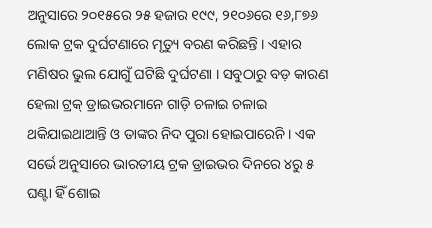ଅନୁସାରେ ୨୦୧୫ରେ ୨୫ ହଜାର ୧୯୯, ୨୧୦୬ରେ ୧୬,୮୭୬ ଲୋକ ଟ୍ରକ ଦୁର୍ଘଟଣାରେ ମୃତ୍ୟୁ ବରଣ କରିଛନ୍ତି । ଏହାର ମଣିଷର ଭୁଲ ଯୋଗୁଁ ଘଟିଛି ଦୁର୍ଘଟଣା । ସବୁଠାରୁ ବଡ଼ କାରଣ ହେଲା ଟ୍ରକ୍ ଡ୍ରାଇଭରମାନେ ଗାଡ଼ି ଚଳାଇ ଚଳାଇ ଥକିଯାଇଥାଆନ୍ତି ଓ ତାଙ୍କର ନିଦ ପୁରା ହୋଇପାରେନି । ଏକ ସର୍ଭେ ଅନୁସାରେ ଭାରତୀୟ ଟ୍ରକ ଡ୍ରାଇଭର ଦିନରେ ୪ରୁ ୫ ଘଣ୍ଟା ହିଁ ଶୋଇ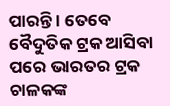ପାରନ୍ତି । ତେବେ ବୈଦୁତିକ ଟ୍ରକ ଆସିବା ପରେ ଭାରତର ଟ୍ରକ ଚାଳକଙ୍କ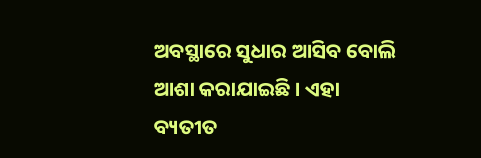ଅବସ୍ଥାରେ ସୁଧାର ଆସିବ ବୋଲି ଆଶା କରାଯାଇଛି । ଏହା ବ୍ୟତୀତ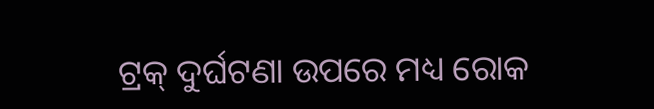ଟ୍ରକ୍ ଦୁର୍ଘଟଣା ଉପରେ ମଧ୍ୟ ରୋକ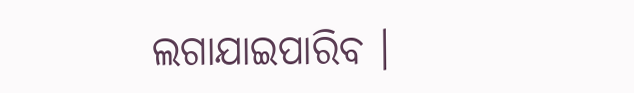ଲଗାଯାଇପାରିବ ।